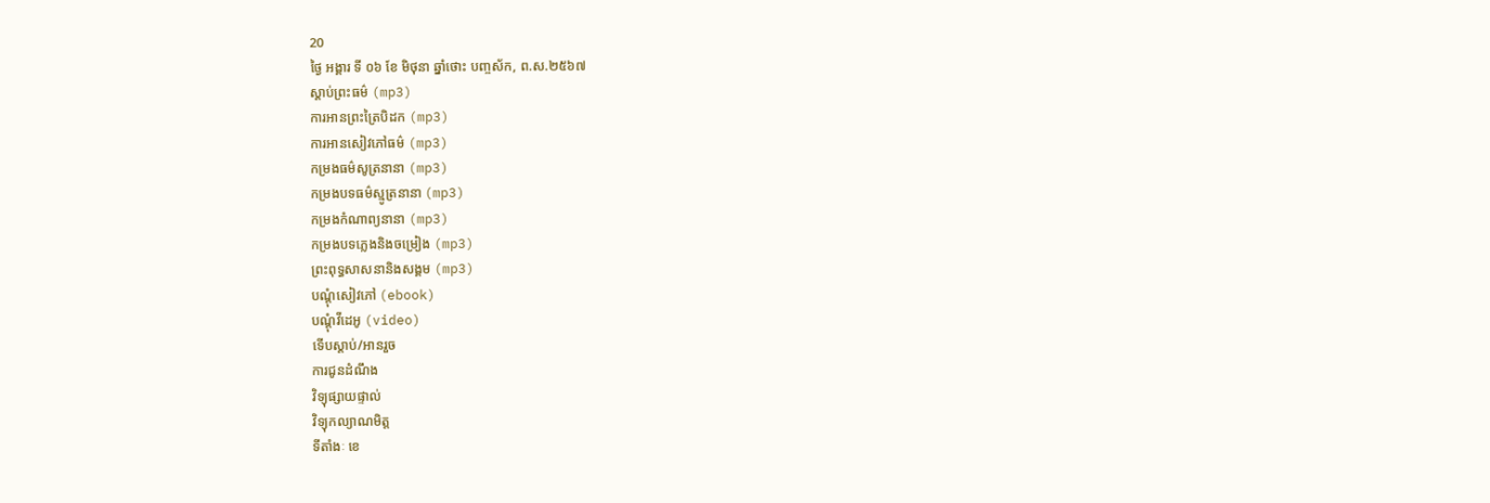20
ថ្ងៃ អង្គារ ទី ០៦ ខែ មិថុនា ឆ្នាំថោះ បញ្ចស័ក, ព.ស.២៥៦៧
ស្តាប់ព្រះធម៌ (mp3)
ការអានព្រះត្រៃបិដក (mp3)
ការអានសៀវភៅធម៌ (mp3)
កម្រងធម៌សូត្រនានា (mp3)
កម្រងបទធម៌ស្មូត្រនានា (mp3)
កម្រងកំណាព្យនានា (mp3)
កម្រងបទភ្លេងនិងចម្រៀង (mp3)
ព្រះពុទ្ធសាសនានិងសង្គម (mp3)
បណ្តុំសៀវភៅ (ebook)
បណ្តុំវីដេអូ (video)
ទើបស្តាប់/អានរួច
ការជូនដំណឹង
វិទ្យុផ្សាយផ្ទាល់
វិទ្យុកល្យាណមិត្ត
ទីតាំងៈ ខេ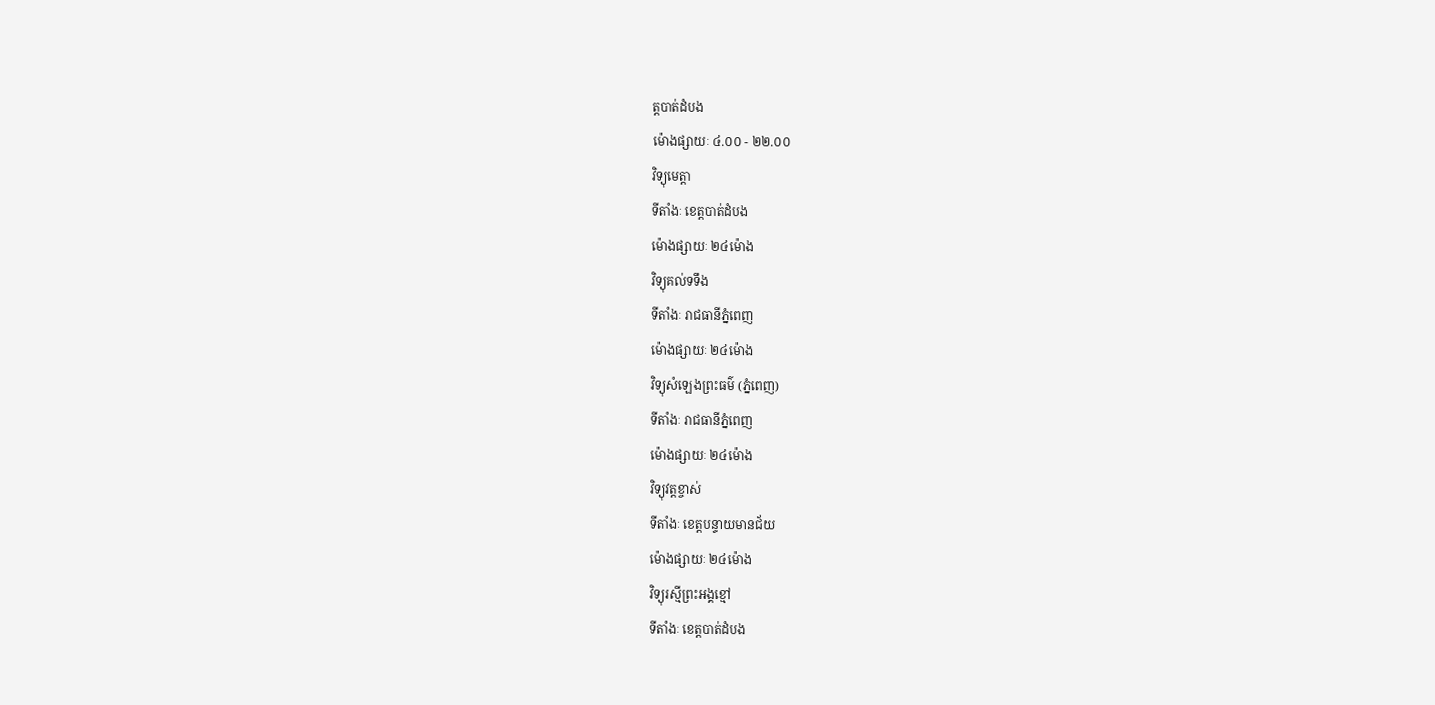ត្តបាត់ដំបង
ម៉ោងផ្សាយៈ ៤.០០ - ២២.០០
វិទ្យុមេត្តា
ទីតាំងៈ ខេត្តបាត់ដំបង
ម៉ោងផ្សាយៈ ២៤ម៉ោង
វិទ្យុគល់ទទឹង
ទីតាំងៈ រាជធានីភ្នំពេញ
ម៉ោងផ្សាយៈ ២៤ម៉ោង
វិទ្យុសំឡេងព្រះធម៌ (ភ្នំពេញ)
ទីតាំងៈ រាជធានីភ្នំពេញ
ម៉ោងផ្សាយៈ ២៤ម៉ោង
វិទ្យុវត្តខ្ចាស់
ទីតាំងៈ ខេត្តបន្ទាយមានជ័យ
ម៉ោងផ្សាយៈ ២៤ម៉ោង
វិទ្យុរស្មីព្រះអង្គខ្មៅ
ទីតាំងៈ ខេត្តបាត់ដំបង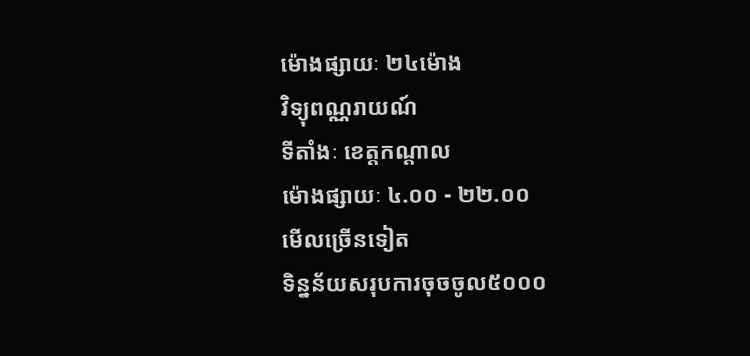ម៉ោងផ្សាយៈ ២៤ម៉ោង
វិទ្យុពណ្ណរាយណ៍
ទីតាំងៈ ខេត្តកណ្តាល
ម៉ោងផ្សាយៈ ៤.០០ - ២២.០០
មើលច្រើនទៀត
ទិន្នន័យសរុបការចុចចូល៥០០០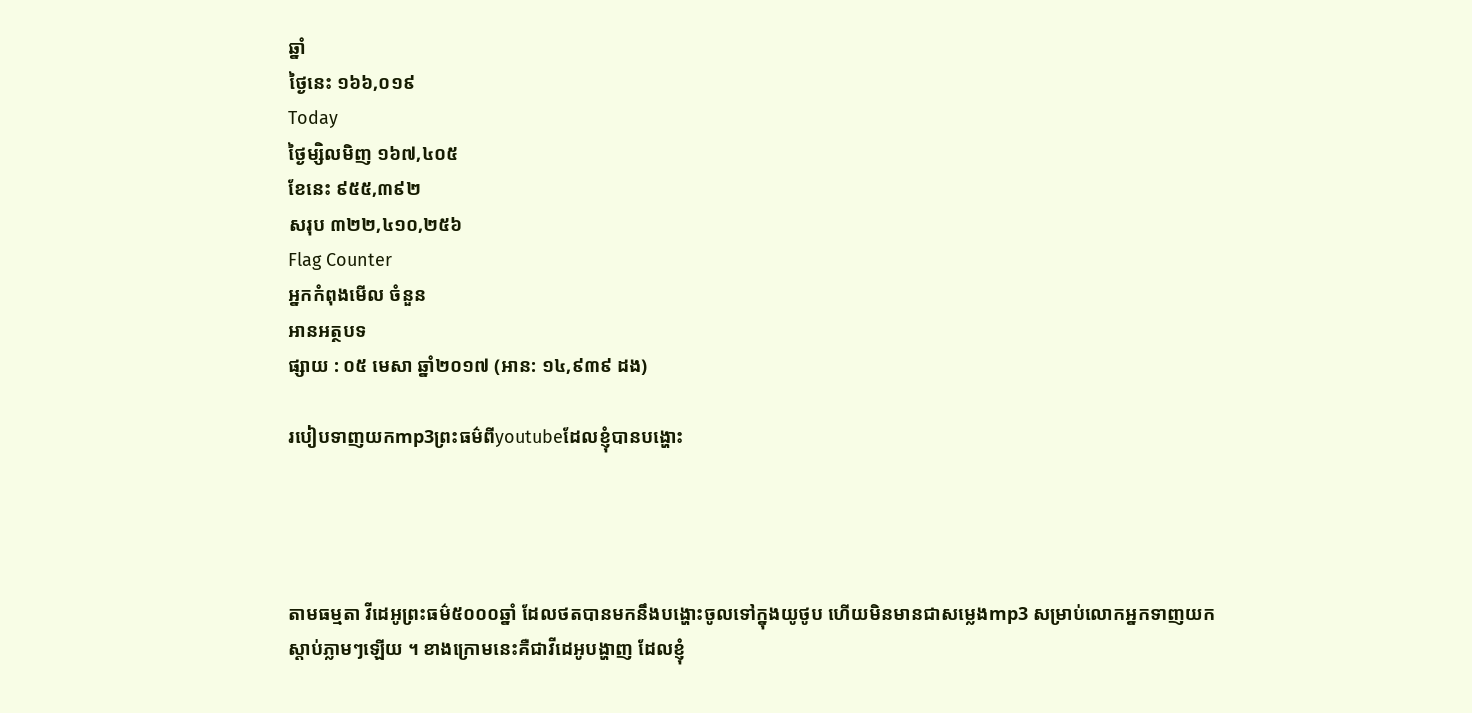ឆ្នាំ
ថ្ងៃនេះ ១៦៦,០១៩
Today
ថ្ងៃម្សិលមិញ ១៦៧,៤០៥
ខែនេះ ៩៥៥,៣៩២
សរុប ៣២២,៤១០,២៥៦
Flag Counter
អ្នកកំពុងមើល ចំនួន
អានអត្ថបទ
ផ្សាយ : ០៥ មេសា ឆ្នាំ២០១៧ (អាន: ១៤,៩៣៩ ដង)

របៀបទាញយកmp3ព្រះធម៌ពីyoutubeដែលខ្ញុំបានបង្ហោះ




តាមធម្មតា វីដេអូព្រះធម៌៥០០០ឆ្នាំ ដែលថតបានមកនឹងបង្ហោះចូលទៅក្នុងយូថូប ហើយមិនមានជាសម្លេងmp3 សម្រាប់លោកអ្នកទាញយកស្តាប់ភ្លាមៗឡើយ ។ ខាងក្រោមនេះគឺជាវីដេអូបង្ហាញ ដែលខ្ញុំ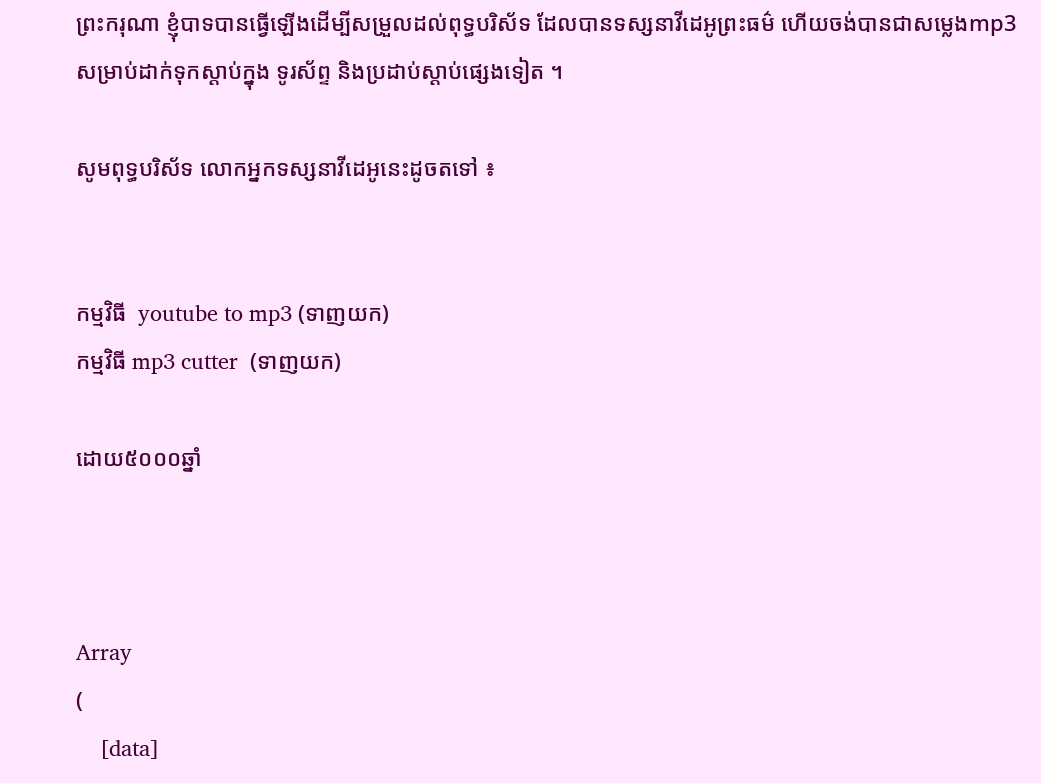ព្រះករុណា ខ្ញុំបាទបានធ្វើឡើងដើម្បីសម្រួលដល់ពុទ្ធបរិស័ទ ដែលបានទស្សនាវីដេអូព្រះធម៌ ហើយចង់បានជាសម្លេងmp3សម្រាប់ដាក់ទុកស្តាប់ក្នុង ទូរស័ព្ទ និងប្រដាប់ស្តាប់ផ្សេងទៀត ។

សូមពុទ្ធបរិស័ទ លោកអ្នកទស្សនាវីដេអូនេះដូចតទៅ ៖


កម្មវិធី  youtube to mp3 (ទាញយក)
កម្មវិធី mp3 cutter  (ទាញយក)

ដោយ៥០០០ឆ្នាំ



Array
(
    [data]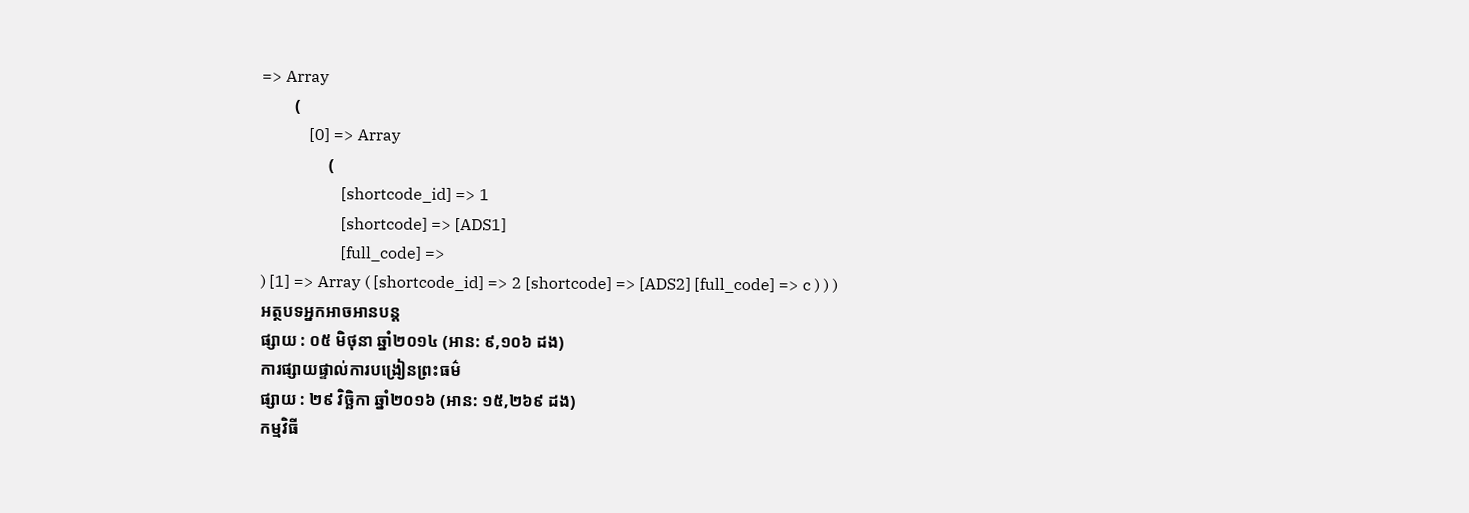=> Array
        (
            [0] => Array
                (
                    [shortcode_id] => 1
                    [shortcode] => [ADS1]
                    [full_code] =>
) [1] => Array ( [shortcode_id] => 2 [shortcode] => [ADS2] [full_code] => c ) ) )
អត្ថបទអ្នកអាចអានបន្ត
ផ្សាយ : ០៥ មិថុនា ឆ្នាំ២០១៤ (អាន: ៩,១០៦ ដង)
ការផ្សាយផ្ទាល់ការបង្រៀនព្រះធម៌
ផ្សាយ : ២៩ វិច្ឆិកា ឆ្នាំ២០១៦ (អាន: ១៥,២៦៩ ដង)
កម្មវិធី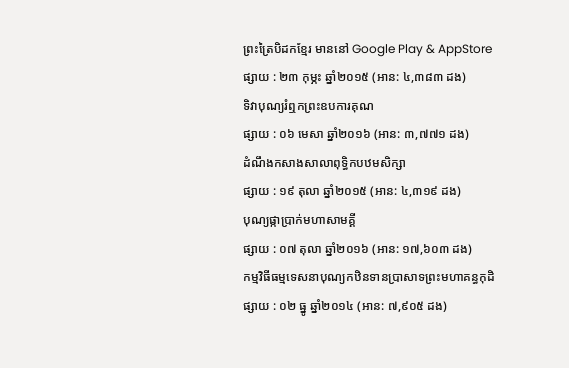ព្រះត្រៃបិដកខ្មែរ មាននៅ Google Play & AppStore
ផ្សាយ : ២៣ កុម្ភះ ឆ្នាំ២០១៥ (អាន: ៤,៣៨៣ ដង)
ទិវាបុណ្យរំឮកព្រះឧបការគុណ
ផ្សាយ : ០៦ មេសា ឆ្នាំ២០១៦ (អាន: ៣,៧៧១ ដង)
ដំណឹងកសាងសាលាពុទ្ធិកបឋមសិក្សា
ផ្សាយ : ១៩ តុលា ឆ្នាំ២០១៥ (អាន: ៤,៣១៩ ដង)
បុណ្យផ្កាប្រាក់មហាសាមគ្គី
ផ្សាយ : ០៧ តុលា ឆ្នាំ២០១៦ (អាន: ១៧,៦០៣ ដង)
កម្មវិធីធម្មទេសនាបុណ្យកឋិនទានប្រាសាទព្រះមហាគន្ធកុដិ
ផ្សាយ : ០២ ធ្នូ ឆ្នាំ២០១៤ (អាន: ៧,៩០៥ ដង)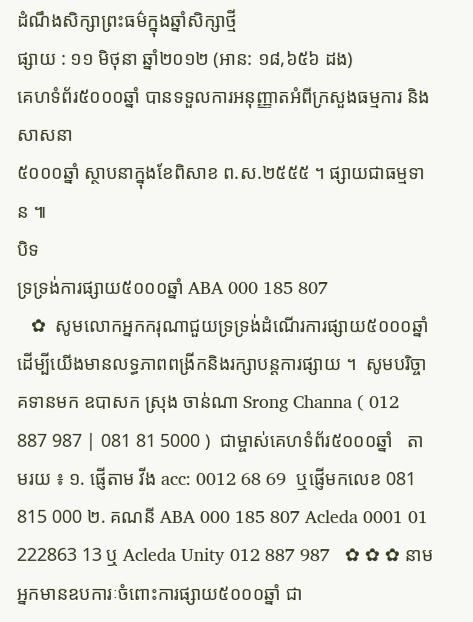ដំណឹងសិក្សាព្រះធម៌ក្នុងឆ្នាំសិក្សាថ្មី
ផ្សាយ : ១១ មិថុនា ឆ្នាំ២០១២ (អាន: ១៨,៦៥៦ ដង)
គេហទំព័រ៥០០០ឆ្នាំ បានទទួលការអនុញ្ញាតអំពីក្រសួងធម្មការ និងសាសនា
៥០០០ឆ្នាំ ស្ថាបនាក្នុងខែពិសាខ ព.ស.២៥៥៥ ។ ផ្សាយជាធម្មទាន ៕
បិទ
ទ្រទ្រង់ការផ្សាយ៥០០០ឆ្នាំ ABA 000 185 807
   ✿  សូមលោកអ្នកករុណាជួយទ្រទ្រង់ដំណើរការផ្សាយ៥០០០ឆ្នាំ  ដើម្បីយើងមានលទ្ធភាពពង្រីកនិងរក្សាបន្តការផ្សាយ ។  សូមបរិច្ចាគទានមក ឧបាសក ស្រុង ចាន់ណា Srong Channa ( 012 887 987 | 081 81 5000 )  ជាម្ចាស់គេហទំព័រ៥០០០ឆ្នាំ   តាមរយ ៖ ១. ផ្ញើតាម វីង acc: 0012 68 69  ឬផ្ញើមកលេខ 081 815 000 ២. គណនី ABA 000 185 807 Acleda 0001 01 222863 13 ឬ Acleda Unity 012 887 987   ✿ ✿ ✿ នាមអ្នកមានឧបការៈចំពោះការផ្សាយ៥០០០ឆ្នាំ ជា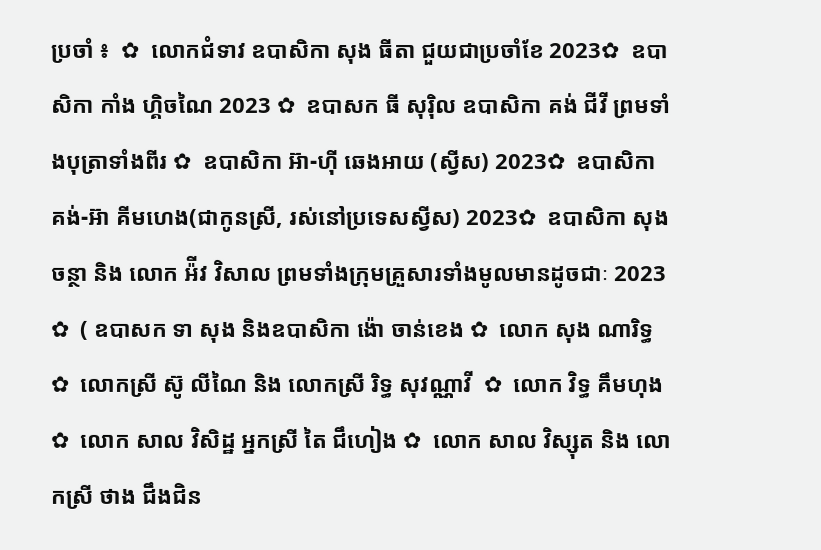ប្រចាំ ៖  ✿  លោកជំទាវ ឧបាសិកា សុង ធីតា ជួយជាប្រចាំខែ 2023✿  ឧបាសិកា កាំង ហ្គិចណៃ 2023 ✿  ឧបាសក ធី សុរ៉ិល ឧបាសិកា គង់ ជីវី ព្រមទាំងបុត្រាទាំងពីរ ✿  ឧបាសិកា អ៊ា-ហុី ឆេងអាយ (ស្វីស) 2023✿  ឧបាសិកា គង់-អ៊ា គីមហេង(ជាកូនស្រី, រស់នៅប្រទេសស្វីស) 2023✿  ឧបាសិកា សុង ចន្ថា និង លោក អ៉ីវ វិសាល ព្រមទាំងក្រុមគ្រួសារទាំងមូលមានដូចជាៈ 2023 ✿  ( ឧបាសក ទា សុង និងឧបាសិកា ង៉ោ ចាន់ខេង ✿  លោក សុង ណារិទ្ធ ✿  លោកស្រី ស៊ូ លីណៃ និង លោកស្រី រិទ្ធ សុវណ្ណាវី  ✿  លោក វិទ្ធ គឹមហុង ✿  លោក សាល វិសិដ្ឋ អ្នកស្រី តៃ ជឹហៀង ✿  លោក សាល វិស្សុត និង លោកស្រី ថាង ជឹងជិន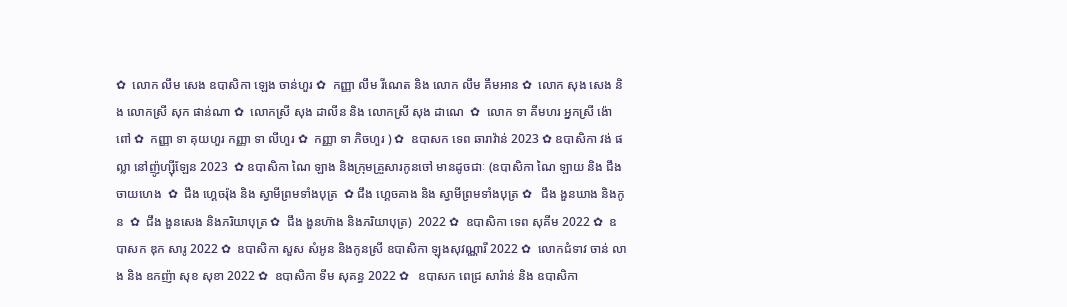✿  លោក លឹម សេង ឧបាសិកា ឡេង ចាន់ហួរ ✿  កញ្ញា លឹម រីណេត និង លោក លឹម គឹមអាន ✿  លោក សុង សេង និង លោកស្រី សុក ផាន់ណា ✿  លោកស្រី សុង ដាលីន និង លោកស្រី សុង ដាណេ  ✿  លោក ទា គីមហរ អ្នកស្រី ង៉ោ ពៅ ✿  កញ្ញា ទា គុយហួរ កញ្ញា ទា លីហួរ ✿  កញ្ញា ទា ភិចហួរ ) ✿  ឧបាសក ទេព ឆារាវ៉ាន់ 2023 ✿ ឧបាសិកា វង់ ផល្លា នៅញ៉ូហ្ស៊ីឡែន 2023  ✿ ឧបាសិកា ណៃ ឡាង និងក្រុមគ្រួសារកូនចៅ មានដូចជាៈ (ឧបាសិកា ណៃ ឡាយ និង ជឹង ចាយហេង  ✿  ជឹង ហ្គេចរ៉ុង និង ស្វាមីព្រមទាំងបុត្រ  ✿ ជឹង ហ្គេចគាង និង ស្វាមីព្រមទាំងបុត្រ ✿   ជឹង ងួនឃាង និងកូន  ✿  ជឹង ងួនសេង និងភរិយាបុត្រ ✿  ជឹង ងួនហ៊ាង និងភរិយាបុត្រ)  2022 ✿  ឧបាសិកា ទេព សុគីម 2022 ✿  ឧបាសក ឌុក សារូ 2022 ✿  ឧបាសិកា សួស សំអូន និងកូនស្រី ឧបាសិកា ឡុងសុវណ្ណារី 2022 ✿  លោកជំទាវ ចាន់ លាង និង ឧកញ៉ា សុខ សុខា 2022 ✿  ឧបាសិកា ទីម សុគន្ធ 2022 ✿   ឧបាសក ពេជ្រ សារ៉ាន់ និង ឧបាសិកា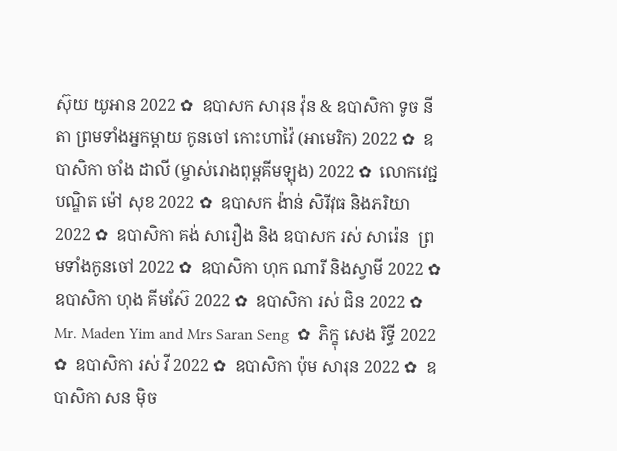ស៊ុយ យូអាន 2022 ✿  ឧបាសក សារុន វ៉ុន & ឧបាសិកា ទូច នីតា ព្រមទាំងអ្នកម្តាយ កូនចៅ កោះហាវ៉ៃ (អាមេរិក) 2022 ✿  ឧបាសិកា ចាំង ដាលី (ម្ចាស់រោងពុម្ពគីមឡុង) 2022 ✿  លោកវេជ្ជបណ្ឌិត ម៉ៅ សុខ 2022 ✿  ឧបាសក ង៉ាន់ សិរីវុធ និងភរិយា 2022 ✿  ឧបាសិកា គង់ សារឿង និង ឧបាសក រស់ សារ៉េន  ព្រមទាំងកូនចៅ 2022 ✿  ឧបាសិកា ហុក ណារី និងស្វាមី 2022 ✿  ឧបាសិកា ហុង គីមស៊ែ 2022 ✿  ឧបាសិកា រស់ ជិន 2022 ✿  Mr. Maden Yim and Mrs Saran Seng  ✿  ភិក្ខុ សេង រិទ្ធី 2022 ✿  ឧបាសិកា រស់ វី 2022 ✿  ឧបាសិកា ប៉ុម សារុន 2022 ✿  ឧបាសិកា សន ម៉ិច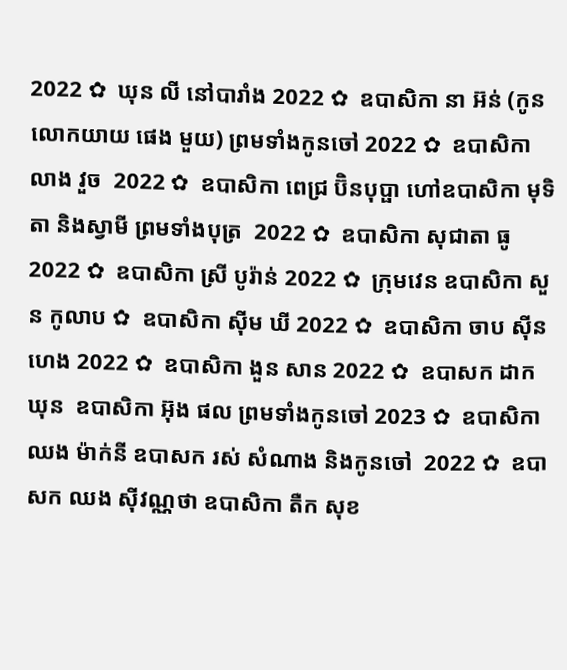2022 ✿  ឃុន លី នៅបារាំង 2022 ✿  ឧបាសិកា នា អ៊ន់ (កូនលោកយាយ ផេង មួយ) ព្រមទាំងកូនចៅ 2022 ✿  ឧបាសិកា លាង វួច  2022 ✿  ឧបាសិកា ពេជ្រ ប៊ិនបុប្ផា ហៅឧបាសិកា មុទិតា និងស្វាមី ព្រមទាំងបុត្រ  2022 ✿  ឧបាសិកា សុជាតា ធូ  2022 ✿  ឧបាសិកា ស្រី បូរ៉ាន់ 2022 ✿  ក្រុមវេន ឧបាសិកា សួន កូលាប ✿  ឧបាសិកា ស៊ីម ឃី 2022 ✿  ឧបាសិកា ចាប ស៊ីនហេង 2022 ✿  ឧបាសិកា ងួន សាន 2022 ✿  ឧបាសក ដាក ឃុន  ឧបាសិកា អ៊ុង ផល ព្រមទាំងកូនចៅ 2023 ✿  ឧបាសិកា ឈង ម៉ាក់នី ឧបាសក រស់ សំណាង និងកូនចៅ  2022 ✿  ឧបាសក ឈង សុីវណ្ណថា ឧបាសិកា តឺក សុខ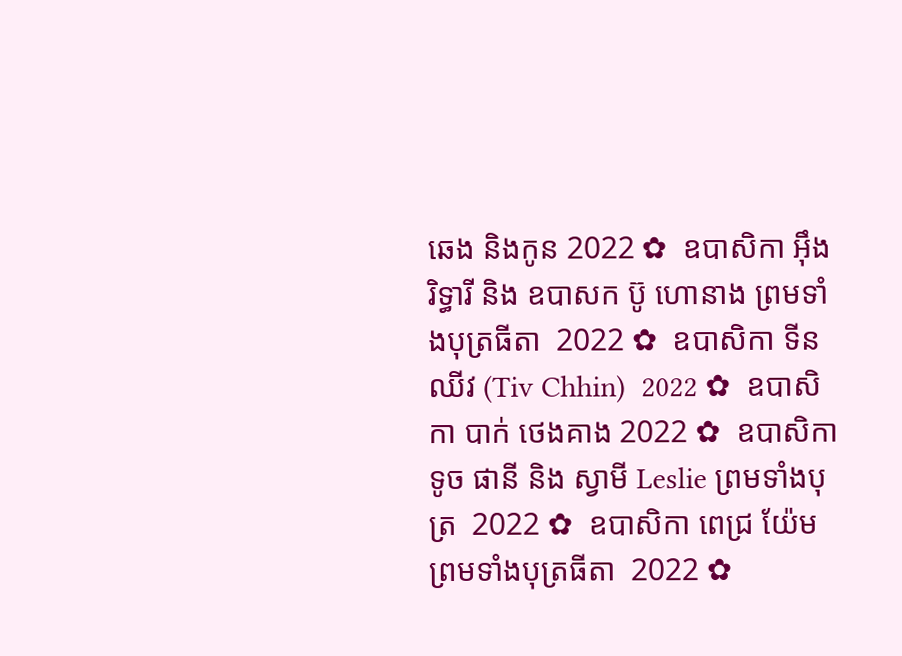ឆេង និងកូន 2022 ✿  ឧបាសិកា អុឹង រិទ្ធារី និង ឧបាសក ប៊ូ ហោនាង ព្រមទាំងបុត្រធីតា  2022 ✿  ឧបាសិកា ទីន ឈីវ (Tiv Chhin)  2022 ✿  ឧបាសិកា បាក់ ថេងគាង 2022 ✿  ឧបាសិកា ទូច ផានី និង ស្វាមី Leslie ព្រមទាំងបុត្រ  2022 ✿  ឧបាសិកា ពេជ្រ យ៉ែម ព្រមទាំងបុត្រធីតា  2022 ✿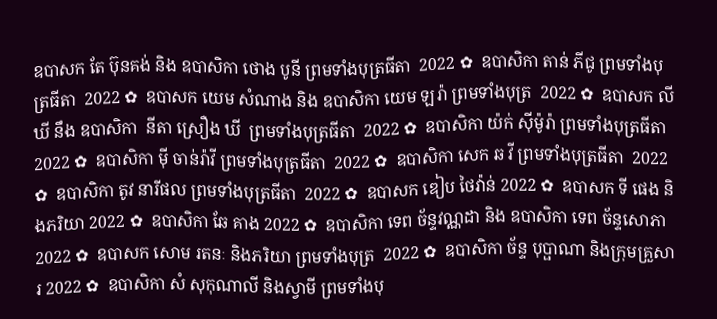ឧបាសក តែ ប៊ុនគង់ និង ឧបាសិកា ថោង បូនី ព្រមទាំងបុត្រធីតា  2022 ✿  ឧបាសិកា តាន់ ភីជូ ព្រមទាំងបុត្រធីតា  2022 ✿  ឧបាសក យេម សំណាង និង ឧបាសិកា យេម ឡរ៉ា ព្រមទាំងបុត្រ  2022 ✿  ឧបាសក លី ឃី នឹង ឧបាសិកា  នីតា ស្រឿង ឃី  ព្រមទាំងបុត្រធីតា  2022 ✿  ឧបាសិកា យ៉ក់ សុីម៉ូរ៉ា ព្រមទាំងបុត្រធីតា  2022 ✿  ឧបាសិកា មុី ចាន់រ៉ាវី ព្រមទាំងបុត្រធីតា  2022 ✿  ឧបាសិកា សេក ឆ វី ព្រមទាំងបុត្រធីតា  2022 ✿  ឧបាសិកា តូវ នារីផល ព្រមទាំងបុត្រធីតា  2022 ✿  ឧបាសក ឌៀប ថៃវ៉ាន់ 2022 ✿  ឧបាសក ទី ផេង និងភរិយា 2022 ✿  ឧបាសិកា ឆែ គាង 2022 ✿  ឧបាសិកា ទេព ច័ន្ទវណ្ណដា និង ឧបាសិកា ទេព ច័ន្ទសោភា  2022 ✿  ឧបាសក សោម រតនៈ និងភរិយា ព្រមទាំងបុត្រ  2022 ✿  ឧបាសិកា ច័ន្ទ បុប្ផាណា និងក្រុមគ្រួសារ 2022 ✿  ឧបាសិកា សំ សុកុណាលី និងស្វាមី ព្រមទាំងបុ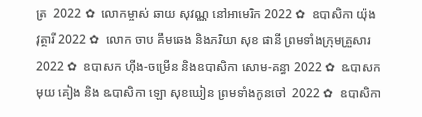ត្រ  2022 ✿  លោកម្ចាស់ ឆាយ សុវណ្ណ នៅអាមេរិក 2022 ✿  ឧបាសិកា យ៉ុង វុត្ថារី 2022 ✿  លោក ចាប គឹមឆេង និងភរិយា សុខ ផានី ព្រមទាំងក្រុមគ្រួសារ 2022 ✿  ឧបាសក ហ៊ីង-ចម្រើន និងឧបាសិកា សោម-គន្ធា 2022 ✿  ឩបាសក មុយ គៀង និង ឩបាសិកា ឡោ សុខឃៀន ព្រមទាំងកូនចៅ  2022 ✿  ឧបាសិកា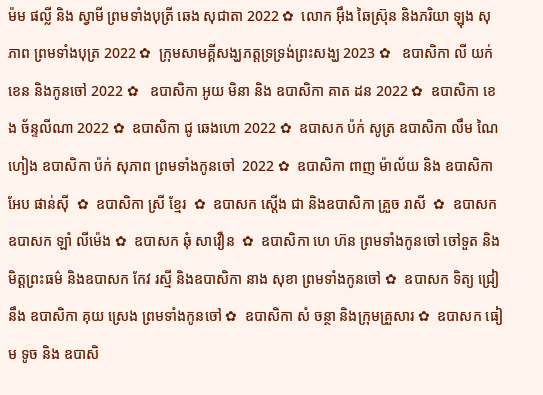ម៉ម ផល្លី និង ស្វាមី ព្រមទាំងបុត្រី ឆេង សុជាតា 2022 ✿  លោក អ៊ឹង ឆៃស្រ៊ុន និងភរិយា ឡុង សុភាព ព្រមទាំងបុត្រ 2022 ✿  ក្រុមសាមគ្គីសង្ឃភត្តទ្រទ្រង់ព្រះសង្ឃ 2023 ✿   ឧបាសិកា លី យក់ខេន និងកូនចៅ 2022 ✿   ឧបាសិកា អូយ មិនា និង ឧបាសិកា គាត ដន 2022 ✿  ឧបាសិកា ខេង ច័ន្ទលីណា 2022 ✿  ឧបាសិកា ជូ ឆេងហោ 2022 ✿  ឧបាសក ប៉ក់ សូត្រ ឧបាសិកា លឹម ណៃហៀង ឧបាសិកា ប៉ក់ សុភាព ព្រមទាំងកូនចៅ  2022 ✿  ឧបាសិកា ពាញ ម៉ាល័យ និង ឧបាសិកា អែប ផាន់ស៊ី  ✿  ឧបាសិកា ស្រី ខ្មែរ  ✿  ឧបាសក ស្តើង ជា និងឧបាសិកា គ្រួច រាសី  ✿  ឧបាសក ឧបាសក ឡាំ លីម៉េង ✿  ឧបាសក ឆុំ សាវឿន  ✿  ឧបាសិកា ហេ ហ៊ន ព្រមទាំងកូនចៅ ចៅទួត និងមិត្តព្រះធម៌ និងឧបាសក កែវ រស្មី និងឧបាសិកា នាង សុខា ព្រមទាំងកូនចៅ ✿  ឧបាសក ទិត្យ ជ្រៀ នឹង ឧបាសិកា គុយ ស្រេង ព្រមទាំងកូនចៅ ✿  ឧបាសិកា សំ ចន្ថា និងក្រុមគ្រួសារ ✿  ឧបាសក ធៀម ទូច និង ឧបាសិ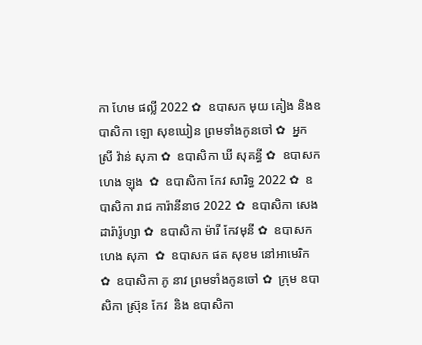កា ហែម ផល្លី 2022 ✿  ឧបាសក មុយ គៀង និងឧបាសិកា ឡោ សុខឃៀន ព្រមទាំងកូនចៅ ✿  អ្នកស្រី វ៉ាន់ សុភា ✿  ឧបាសិកា ឃី សុគន្ធី ✿  ឧបាសក ហេង ឡុង  ✿  ឧបាសិកា កែវ សារិទ្ធ 2022 ✿  ឧបាសិកា រាជ ការ៉ានីនាថ 2022 ✿  ឧបាសិកា សេង ដារ៉ារ៉ូហ្សា ✿  ឧបាសិកា ម៉ារី កែវមុនី ✿  ឧបាសក ហេង សុភា  ✿  ឧបាសក ផត សុខម នៅអាមេរិក  ✿  ឧបាសិកា ភូ នាវ ព្រមទាំងកូនចៅ ✿  ក្រុម ឧបាសិកា ស្រ៊ុន កែវ  និង ឧបាសិកា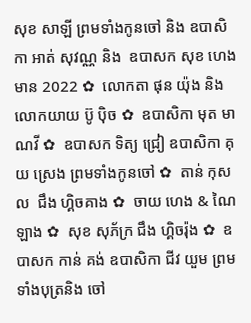សុខ សាឡី ព្រមទាំងកូនចៅ និង ឧបាសិកា អាត់ សុវណ្ណ និង  ឧបាសក សុខ ហេងមាន 2022 ✿  លោកតា ផុន យ៉ុង និង លោកយាយ ប៊ូ ប៉ិច ✿  ឧបាសិកា មុត មាណវី ✿  ឧបាសក ទិត្យ ជ្រៀ ឧបាសិកា គុយ ស្រេង ព្រមទាំងកូនចៅ ✿  តាន់ កុសល  ជឹង ហ្គិចគាង ✿  ចាយ ហេង & ណៃ ឡាង ✿  សុខ សុភ័ក្រ ជឹង ហ្គិចរ៉ុង ✿  ឧបាសក កាន់ គង់ ឧបាសិកា ជីវ យួម ព្រមទាំងបុត្រនិង ចៅ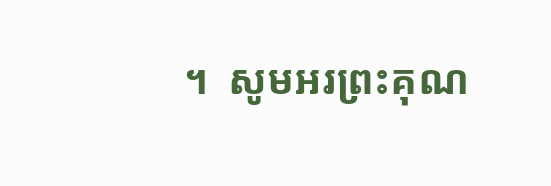។  សូមអរព្រះគុណ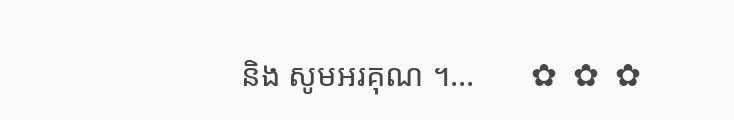និង សូមអរគុណ ។...       ✿  ✿  ✿